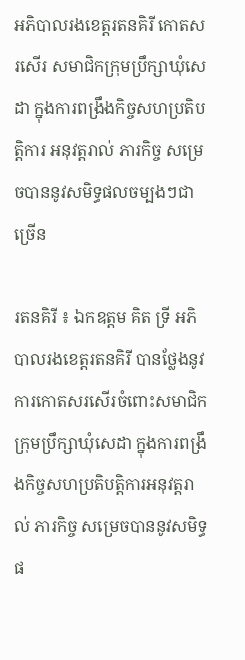អភិបាលរងខេត្តរតនគិរី កោតសរសើរ សមាជិកក្រុមប្រឹក្សាឃុំសេដា ក្នុងការពង្រឹងកិច្ចសហប្រតិបត្ដិការ អនុវត្ដរាល់ ភារកិច្ច សម្រេចបាននូវសមិទ្ធផលចម្បងៗជាច្រើន

រតនគិរី ៖ ឯកឧត្តម គិត ទ្រី អភិបាលរងខេត្តរតនគិរី បានថ្លែងនូវការកោតសរសើរចំពោះសមាជិកក្រុមប្រឹក្សាឃុំសេដា ក្នុងការពង្រឹងកិច្ចសហប្រតិបត្ដិការអនុវត្ដរាល់ ភារកិច្ច សម្រេចបាននូវសមិទ្ធផ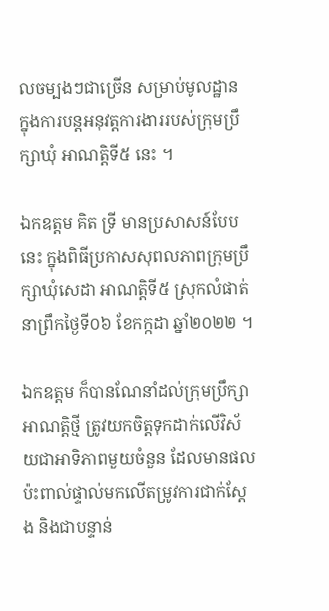លចម្បងៗជាច្រើន សម្រាប់មូលដ្ឋាន ក្នុងការបន្ដអនុវត្ដការងាររបស់ក្រុមប្រឹក្សាឃុំ អាណត្ដិទី៥ នេះ ។

ឯកឧត្តម គិត ទ្រី មានប្រសាសន៍បែបនេះ ក្នុងពិធីប្រកាសសុពលភាពក្រុមប្រឹក្សាឃុំសេដា អាណត្តិទី៥ ស្រុកលំផាត់ នាព្រឹកថ្ងៃទី០៦ ខែកក្កដា ឆ្នាំ២០២២ ។

ឯកឧត្តម ក៏បានណែនាំដល់ក្រុមប្រឹក្សាអាណត្តិថ្មី ត្រូវយកចិត្ដទុកដាក់លើវិស័យជាអាទិភាពមួយចំនួន ដែលមានផលប៉ះពាល់ផ្ទាល់មកលើតម្រូវការជាក់ស្ដែង និងជាបន្ទាន់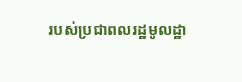របស់ប្រជាពលរដ្ឋមូលដ្ឋា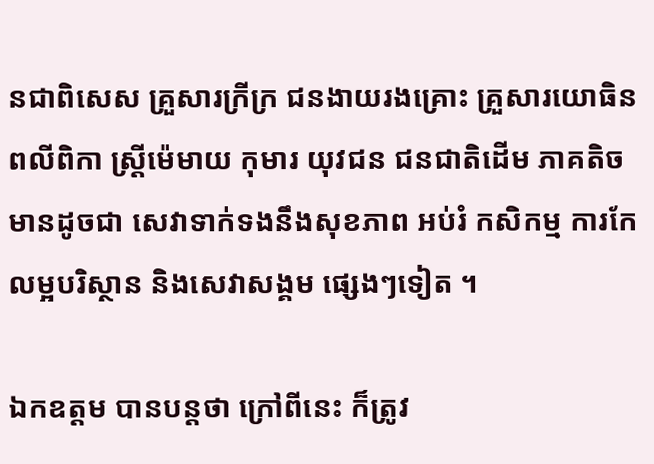នជាពិសេស គ្រួសារក្រីក្រ ជនងាយរងគ្រោះ គ្រួសារយោធិនពលីពិកា ស្រ្ដីម៉េមាយ កុមារ យុវជន ជនជាតិដើម ភាគតិច មានដូចជា សេវាទាក់ទងនឹងសុខភាព អប់រំ កសិកម្ម ការកែលម្អបរិស្ថាន និងសេវាសង្គម ផ្សេងៗទៀត ។

ឯកឧត្តម បានបន្តថា ក្រៅពីនេះ ក៏ត្រូវ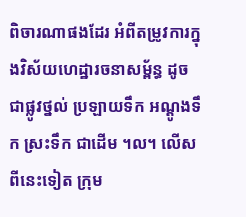ពិចារណាផងដែរ អំពីតម្រូវការក្នុងវិស័យហេដ្ឋារចនាសម្ព័ន្ធ ដូចជាផ្លូវថ្នល់ ប្រឡាយទឹក អណ្ដូងទឹក ស្រះទឹក ជាដើម ។ល។ លើសពីនេះទៀត ក្រុម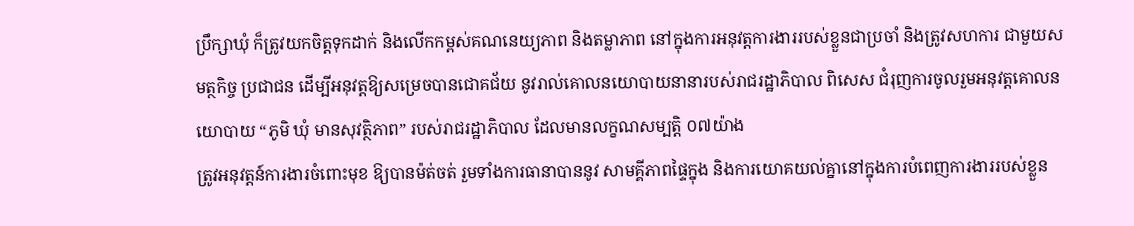ប្រឹក្សាឃុំ ក៏ត្រូវយកចិត្ដទុកដាក់ និងលើកកម្ពស់គណនេយ្យភាព និងតម្លាភាព នៅក្នុងការអនុវត្ដការងាររបស់ខ្លួនជាប្រចាំ និងត្រូវសហការ ជាមួយសមត្ថកិច្ច ប្រជាជន ដើម្បីអនុវត្ដឱ្យសម្រេចបានជោគជ័យ នូវរាល់គោលនយោបាយនានារបស់រាជរដ្ឋាភិបាល ពិសេស ជំរុញការចូលរួមអនុវត្តគោលនយោបាយ “ភូមិ ឃុំ មានសុវត្ថិភាព” របស់រាជរដ្ឋាភិបាល ដែលមានលក្ខណសម្បត្តិ ០៧យ៉ាង
ត្រូវអនុវត្តន៍ការងារចំពោះមុខ ឱ្យបានម៉ត់ចត់ រួមទាំងការធានាបាននូវ សាមគ្គីភាពផ្ទៃក្នុង និងការយោគយល់គ្នានៅក្នុងការបំពេញការងាររបស់ខ្លួន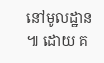នៅមូលដ្ឋាន ៕ ដោយ គ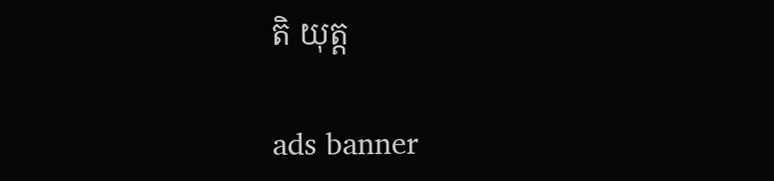តិ យុត្ត

ads banner